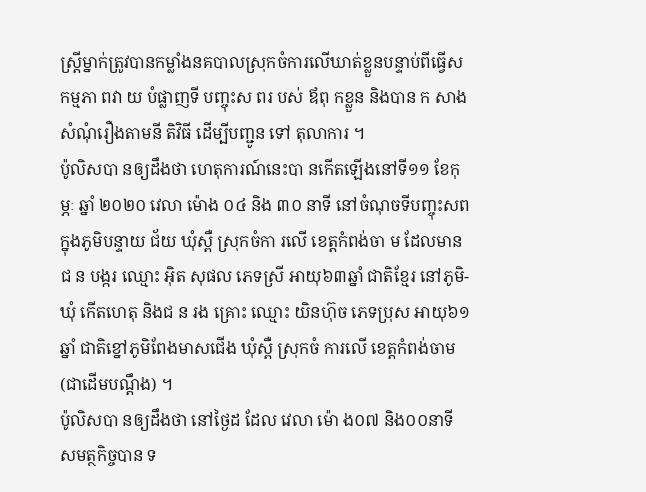ស្រ្តីម្នាក់ត្រូវបានកម្លាំងនគបាលស្រុកចំការលើឃាត់ខ្លួនបន្ទាប់ពីធ្វើស កម្មភា ពវា យ បំផ្លាញទី បញ្ចុះស ពរ បស់ ឪពុ កខ្លួន និងបាន ក សាង សំណុំរឿងតាមនី តិវិធី ដើម្បីបញ្ជូន ទៅ តុលាការ ។
ប៉ូលិសបា នឲ្យដឹងថា ហេតុការណ៍នេះបា នកើតឡើងនៅទី១១ ខែកុម្ភៈ ឆ្នាំ ២០២០ វេលា ម៉ោង ០៤ និង ៣០ នាទី នៅចំណុចទីបញ្ចុះសព ក្នុងភូមិបន្ទាយ ជ័យ ឃុំស្ពឺ ស្រុកចំកា រលើ ខេត្តកំពង់ចា ម ដែលមានជ ន បង្ករ ឈ្មោះ អ៊ិត សុផល ភេទស្រី អាយុ៦៣ឆ្នាំ ជាតិខ្មែរ នៅភូមិ-ឃុំ កើតហេតុ និងជ ន រង គ្រោះ ឈ្មោះ យិនហ៊ុច ភេទប្រុស អាយុ៦១ឆ្នាំ ជាតិខ្នៅភូមិពែងមាសជើង ឃុំស្ពឺ ស្រុកចំ ការលើ ខេត្តកំពង់ចាម(ជាដើមបណ្តឹង) ។
ប៉ូលិសបា នឲ្យដឹងថា នៅថ្ងៃដ ដែល វេលា ម៉ោ ង០៧ និង០០នាទី សមត្ថកិច្ចបាន ទ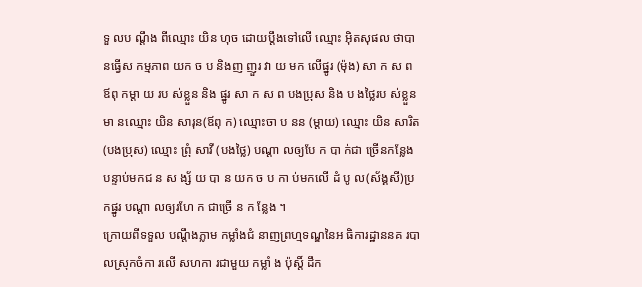ទួ លប ណ្តឹង ពីឈ្មោះ យិន ហុច ដោយប្តឹងទៅលើ ឈ្មោះ អ៊ិតសុផល ថាបា នធ្វើស កម្មភាព យក ច ប និងញ ញួរ វា យ មក លើផ្នូរ (ម៉ុង) សា ក ស ព ឪពុ កម្តា យ រប ស់ខ្លួន និង ផ្នូរ សា ក ស ព បងប្រុស និង ប ងថ្លៃរប ស់ខ្លួន មា នឈ្មោះ យិន សារុន(ឪពុ ក) ឈ្មោះចា ប នន (ម្តាយ) ឈ្មោះ យិន សារិត (បងប្រុស) ឈ្មោះ ព្រុំ សាវី (បងថ្លៃ) បណ្តា លឲ្យបែ ក បា ក់ជា ច្រើនកន្លែង បន្ទាប់មកជ ន ស ង្ស័ យ បា ន យក ច ប កា ប់មកលើ ដំ បូ ល(ស័ង្គសី)ប្រ កផ្នូរ បណ្តា លឲ្យរហែ ក ជាច្រើ ន ក ន្លែង ។
ក្រោយពីទទួល បណ្តឹងភ្លាម កម្លាំងជំ នាញព្រហ្មទណ្ឌនៃអ ធិការដ្ឋាននគ របាលស្រុកចំកា រលើ សហកា រជាមួយ កម្លាំ ង ប៉ុស្តិ៍ ដឹក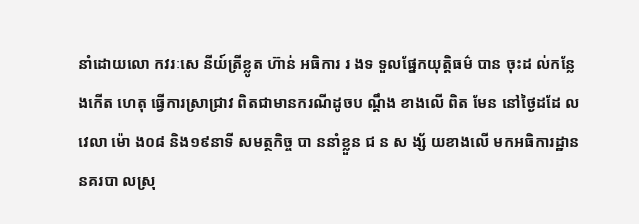នាំដោយលោ កវរៈសេ នីយ៍ត្រីខ្លូត ហ៊ាន់ អធិការ រ ងទ ទួលផ្នែកយុត្តិធម៌ បាន ចុះដ ល់កន្លែងកើត ហេតុ ធ្វើការស្រាជ្រាវ ពិតជាមានករណីដូចប ណ្តឹង ខាងលើ ពិត មែន នៅថ្ងៃដដែ លវេលា ម៉ោ ង០៨ និង១៩នាទី សមត្ថកិច្ច បា ននាំខ្លួន ជ ន ស ង្ស័ យខាងលើ មកអធិការដ្ឋាននគរបា លស្រុ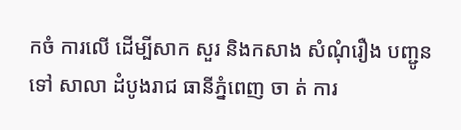កចំ ការលើ ដើម្បីសាក សួរ និងកសាង សំណុំរឿង បញ្ជូន ទៅ សាលា ដំបូងរាជ ធានីភ្នំពេញ ចា ត់ ការ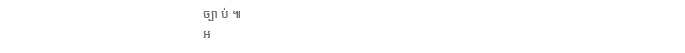ច្បា ប់ ៕
អ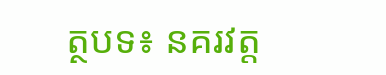ត្ថបទ៖ នគរវត្ត